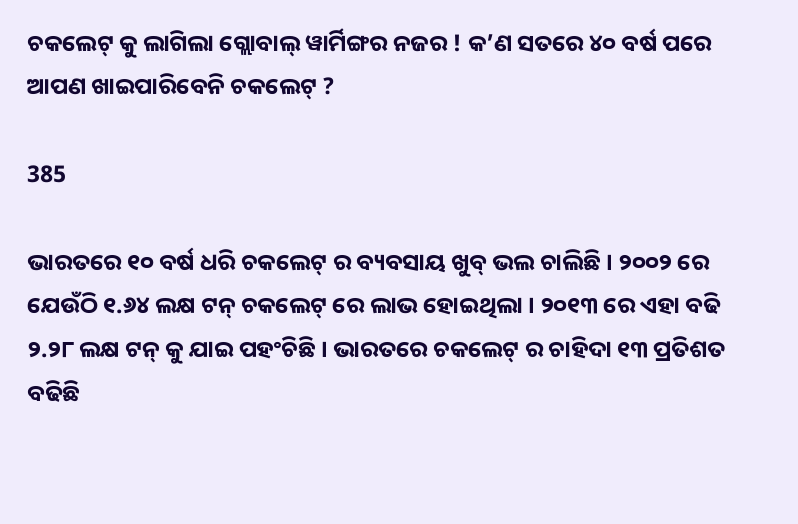ଚକଲେଟ୍ କୁ ଲାଗିଲା ଗ୍ଲୋବାଲ୍ ୱାର୍ମିଙ୍ଗର ନଜର ! କ’ଣ ସତରେ ୪୦ ବର୍ଷ ପରେ ଆପଣ ଖାଇପାରିବେନି ଚକଲେଟ୍ ?

385

ଭାରତରେ ୧୦ ବର୍ଷ ଧରି ଚକଲେଟ୍ ର ବ୍ୟବସାୟ ଖୁବ୍ ଭଲ ଚାଲିଛି । ୨୦୦୨ ରେ ଯେଉଁଠି ୧.୬୪ ଲକ୍ଷ ଟନ୍ ଚକଲେଟ୍ ରେ ଲାଭ ହୋଇଥିଲା । ୨୦୧୩ ରେ ଏହା ବଢି ୨.୨୮ ଲକ୍ଷ ଟନ୍ କୁ ଯାଇ ପହଂଚିଛି । ଭାରତରେ ଚକଲେଟ୍ ର ଚାହିଦା ୧୩ ପ୍ରତିଶତ ବଢିଛି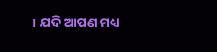। ଯଦି ଆପଣ ମଧ୍ୟ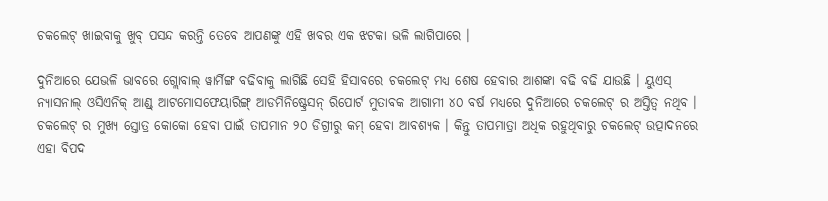ଚକଲେଟ୍ ଖାଇବାକୁ ଖୁବ୍ ପସନ୍ଦ କରନ୍ତି ତେବେ ଆପଣଙ୍କୁ ଏହି ଖବର ଏକ ଝଟକା ଭଳି ଲାଗିପାରେ ।

ଦୁନିଆରେ ଯେଭଳି ଭାବରେ ଗ୍ଲୋବାଲ୍ ୱାର୍ମିଙ୍ଗ ବଢିବାକୁ ଲାଗିଛି ସେହି ହିସାବରେ ଚକଲେଟ୍ ମଧ୍ୟ ଶେଷ ହେବାର ଆଶଙ୍କା ବଢି ବଢି ଯାଉଛି । ୟୁଏସ୍ ନ୍ୟାସନାଲ୍ ଓସିଏନିକ୍ ଆଣ୍ଡ୍ ଆଟମୋସଫେୟାରିଙ୍ଗ୍ ଆଡମିନିଷ୍ଟ୍ରେସନ୍ ରିପୋର୍ଟ ମୁତାବକ ଆଗାମୀ ୪୦ ବର୍ଷ ମଧ୍ୟରେ ଦୁନିଆରେ ଚକଲେଟ୍ ର ଅସ୍ତିତ୍ୱ ନଥିବ । ଚକଲେଟ୍ ର ମୁଖ୍ୟ ସ୍ତୋତ୍ର କୋକୋ ହେବା ପାଇଁ ତାପମାନ ୨୦ ଡିଗ୍ରୀରୁ କମ୍ ହେବା ଆବଶ୍ୟକ । କିନ୍ତୁ ତାପମାତ୍ରା ଅଧିକ ରହୁଥିବାରୁ ଚକଲେଟ୍ ଉତ୍ପାଦନରେ ଏହା ବିପଦ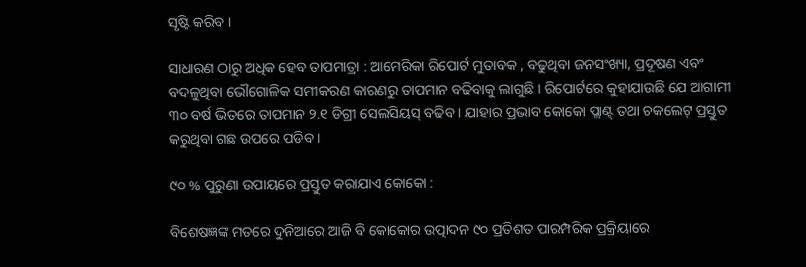ସୃଷ୍ଟି କରିବ ।

ସାଧାରଣ ଠାରୁ ଅଧିକ ହେବ ତାପମାତ୍ରା : ଆମେରିକା ରିପୋର୍ଟ ମୁତାବକ , ବଢୁଥିବା ଜନସଂଖ୍ୟା, ପ୍ରଦୂଷଣ ଏବଂ ବଦଳୁଥିବା ଭୌଗୋଳିକ ସମୀକରଣ କାରଣରୁ ତାପମାନ ବଢିବାକୁ ଲାଗୁଛି । ରିପୋର୍ଟରେ କୁହାଯାଉଛି ଯେ ଆଗାମୀ ୩୦ ବର୍ଷ ଭିତରେ ତାପମାନ ୨.୧ ଡିଗ୍ରୀ ସେଲସିୟସ୍ ବଢିବ । ଯାହାର ପ୍ରଭାବ କୋକୋ ପ୍ଲାଣ୍ଟ୍ ତଥା ଚକଲେଟ୍ ପ୍ରସ୍ତୁତ କରୁଥିବା ଗଛ ଉପରେ ପଡିବ ।

୯୦ % ପୁରୁଣା ଉପାୟରେ ପ୍ରସ୍ତୁତ କରାଯାଏ କୋକୋ :

ବିଶେଷଜ୍ଞଙ୍କ ମତରେ ଦୁନିଆରେ ଆଜି ବି କୋକୋର ଉତ୍ପାଦନ ୯୦ ପ୍ରତିଶତ ପାରମ୍ପରିକ ପ୍ରକ୍ରିୟାରେ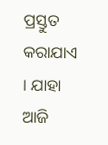ପ୍ରସ୍ତୁତ କରାଯାଏ । ଯାହା ଆଜି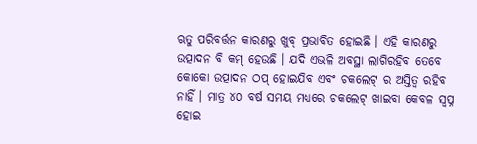ଋତୁ ପରିବର୍ତ୍ତନ କାରଣରୁ ଖୁବ୍ ପ୍ରଭାବିତ ହୋଇଛି । ଏହି କାରଣରୁ ଉତ୍ପାଦନ ବି କମ୍ ହେଉଛି । ଯଦି ଏଭଳି ଅବସ୍ଥା ଲାଗିରହିବ ତେବେ କୋକୋ ଉତ୍ପାଦନ ଠପ୍ ହୋଇଯିବ ଏବଂ ଚକଲେଟ୍ ର ଅସ୍ତିତ୍ୱ ରହିବ ନାହିଁ । ମାତ୍ର ୪୦ ବର୍ଷ ସମୟ ମଧ୍ୟରେ ଚକଲେଟ୍ ଖାଇବା କେବଳ ସ୍ୱପ୍ନ ହୋଇ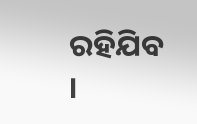ରହିଯିବ ।